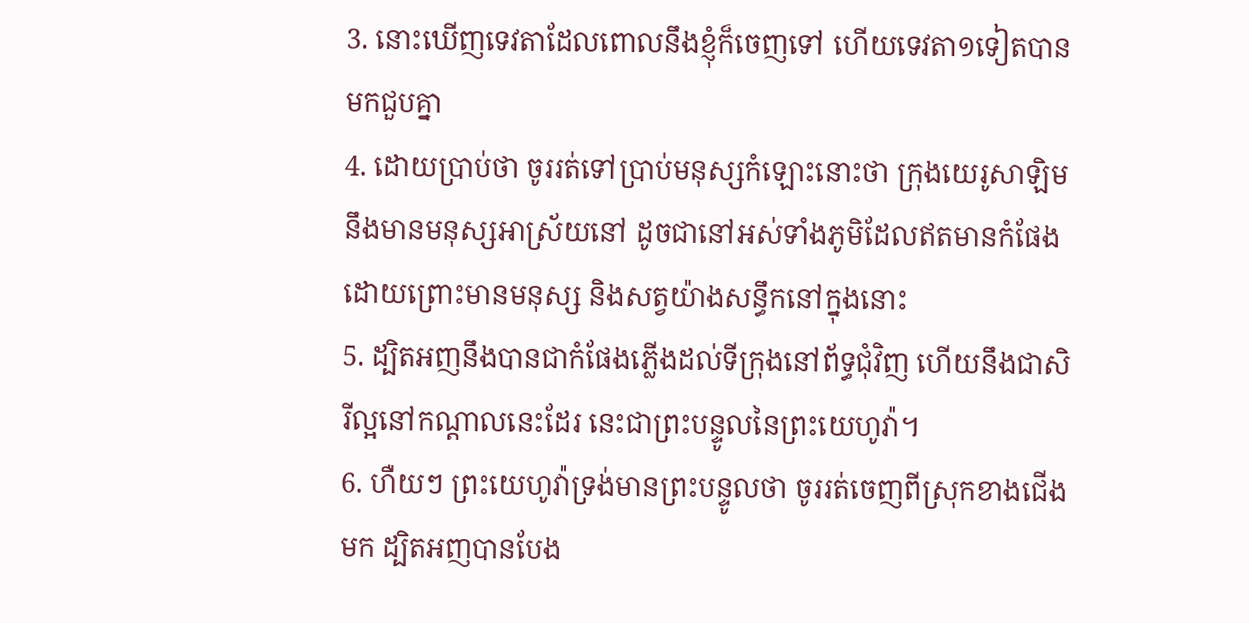3. នោះឃើញទេវតាដែលពោលនឹងខ្ញុំក៏ចេញទៅ ហើយទេវតា១ទៀតបានមកជួបគ្នា
4. ដោយប្រាប់ថា ចូររត់ទៅប្រាប់មនុស្សកំឡោះនោះថា ក្រុងយេរូសាឡិមនឹងមានមនុស្សអាស្រ័យនៅ ដូចជានៅអស់ទាំងភូមិដែលឥតមានកំផែង ដោយព្រោះមានមនុស្ស និងសត្វយ៉ាងសន្ធឹកនៅក្នុងនោះ
5. ដ្បិតអញនឹងបានជាកំផែងភ្លើងដល់ទីក្រុងនៅព័ទ្ធជុំវិញ ហើយនឹងជាសិរីល្អនៅកណ្តាលនេះដែរ នេះជាព្រះបន្ទូលនៃព្រះយេហូវ៉ា។
6. ហឺយៗ ព្រះយេហូវ៉ាទ្រង់មានព្រះបន្ទូលថា ចូររត់ចេញពីស្រុកខាងជើងមក ដ្បិតអញបានបែង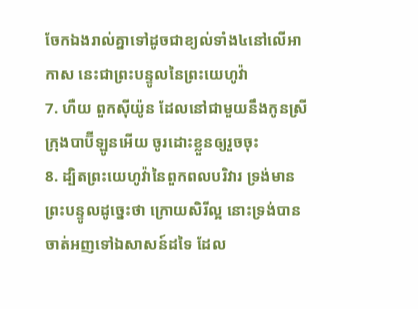ចែកឯងរាល់គ្នាទៅដូចជាខ្យល់ទាំង៤នៅលើអាកាស នេះជាព្រះបន្ទូលនៃព្រះយេហូវ៉ា
7. ហឺយ ពួកស៊ីយ៉ូន ដែលនៅជាមួយនឹងកូនស្រីក្រុងបាប៊ីឡូនអើយ ចូរដោះខ្លួនឲ្យរួចចុះ
8. ដ្បិតព្រះយេហូវ៉ានៃពួកពលបរិវារ ទ្រង់មានព្រះបន្ទូលដូច្នេះថា ក្រោយសិរីល្អ នោះទ្រង់បានចាត់អញទៅឯសាសន៍ដទៃ ដែល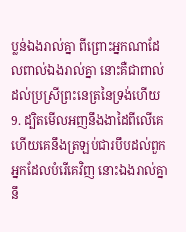ប្លន់ឯងរាល់គ្នា ពីព្រោះអ្នកណាដែលពាល់ឯងរាល់គ្នា នោះគឺជាពាល់ដល់ប្រស្រីព្រះនេត្រនៃទ្រង់ហើយ
9. ដ្បិតមើលអញនឹងងាដៃពីលើគេ ហើយគេនឹងត្រឡប់ជារបឹបដល់ពួកអ្នកដែលបំរើគេវិញ នោះឯងរាល់គ្នានឹ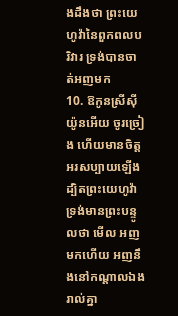ងដឹងថា ព្រះយេហូវ៉ានៃពួកពលបរិវារ ទ្រង់បានចាត់អញមក
10. ឱកូនស្រីស៊ីយ៉ូនអើយ ចូរច្រៀង ហើយមានចិត្តអរសប្បាយឡើង ដ្បិតព្រះយេហូវ៉ាទ្រង់មានព្រះបន្ទូលថា មើល អញមកហើយ អញនឹងនៅកណ្តាលឯងរាល់គ្នា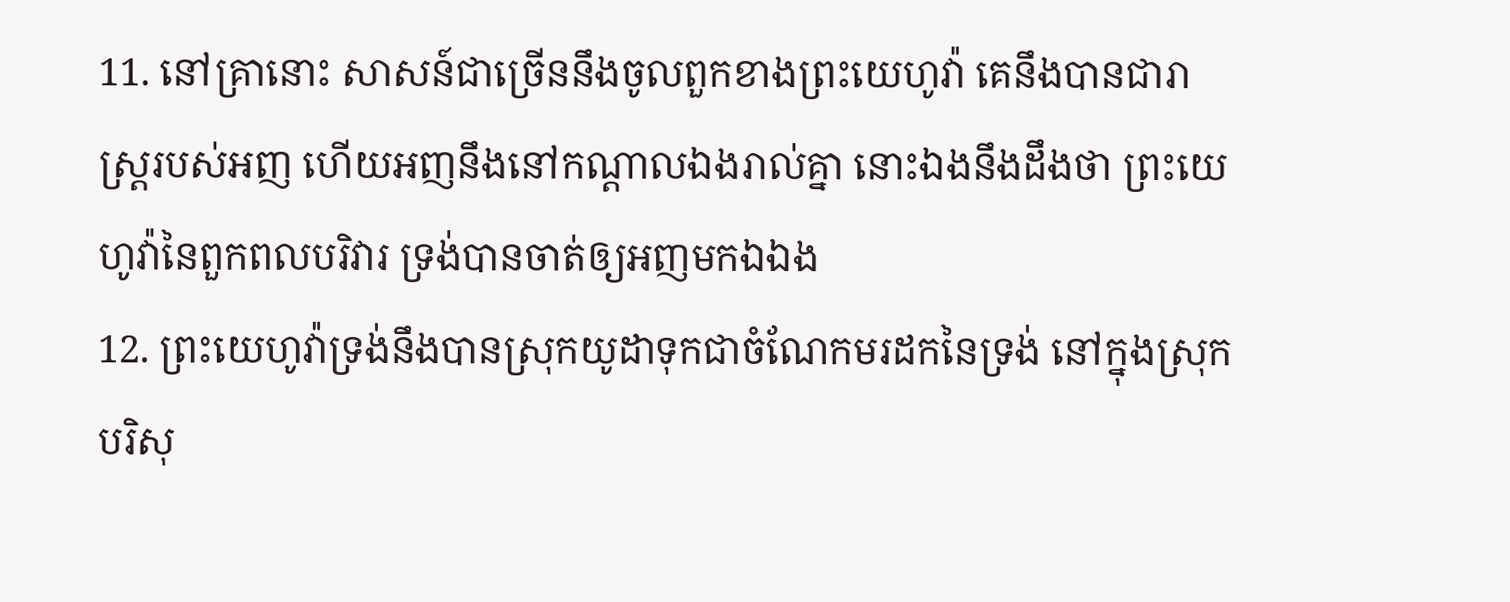11. នៅគ្រានោះ សាសន៍ជាច្រើននឹងចូលពួកខាងព្រះយេហូវ៉ា គេនឹងបានជារាស្ត្ររបស់អញ ហើយអញនឹងនៅកណ្តាលឯងរាល់គ្នា នោះឯងនឹងដឹងថា ព្រះយេហូវ៉ានៃពួកពលបរិវារ ទ្រង់បានចាត់ឲ្យអញមកឯឯង
12. ព្រះយេហូវ៉ាទ្រង់នឹងបានស្រុកយូដាទុកជាចំណែកមរដកនៃទ្រង់ នៅក្នុងស្រុកបរិសុ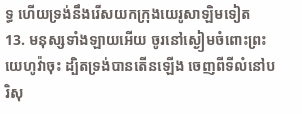ទ្ធ ហើយទ្រង់នឹងរើសយកក្រុងយេរូសាឡិមទៀត
13. មនុស្សទាំងឡាយអើយ ចូរនៅស្ងៀមចំពោះព្រះយេហូវ៉ាចុះ ដ្បិតទ្រង់បានតើនឡើង ចេញពីទីលំនៅបរិសុ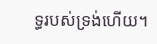ទ្ធរបស់ទ្រង់ហើយ។